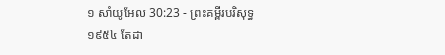១ សាំយូអែល 30:23 - ព្រះគម្ពីរបរិសុទ្ធ ១៩៥៤ តែដា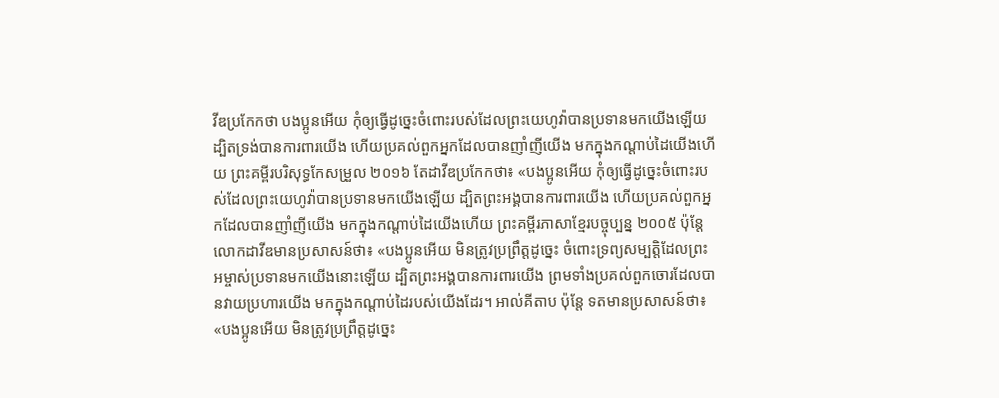វីឌប្រកែកថា បងប្អូនអើយ កុំឲ្យធ្វើដូច្នេះចំពោះរបស់ដែលព្រះយេហូវ៉ាបានប្រទានមកយើងឡើយ ដ្បិតទ្រង់បានការពារយើង ហើយប្រគល់ពួកអ្នកដែលបានញាំញីយើង មកក្នុងកណ្តាប់ដៃយើងហើយ ព្រះគម្ពីរបរិសុទ្ធកែសម្រួល ២០១៦ តែដាវីឌប្រកែកថា៖ «បងប្អូនអើយ កុំឲ្យធ្វើដូច្នេះចំពោះរបស់ដែលព្រះយេហូវ៉ាបានប្រទានមកយើងឡើយ ដ្បិតព្រះអង្គបានការពារយើង ហើយប្រគល់ពួកអ្នកដែលបានញាំញីយើង មកក្នុងកណ្ដាប់ដៃយើងហើយ ព្រះគម្ពីរភាសាខ្មែរបច្ចុប្បន្ន ២០០៥ ប៉ុន្តែ លោកដាវីឌមានប្រសាសន៍ថា៖ «បងប្អូនអើយ មិនត្រូវប្រព្រឹត្តដូច្នេះ ចំពោះទ្រព្យសម្បត្តិដែលព្រះអម្ចាស់ប្រទានមកយើងនោះឡើយ ដ្បិតព្រះអង្គបានការពារយើង ព្រមទាំងប្រគល់ពួកចោរដែលបានវាយប្រហារយើង មកក្នុងកណ្ដាប់ដៃរបស់យើងដែរ។ អាល់គីតាប ប៉ុន្តែ ទតមានប្រសាសន៍ថា៖ «បងប្អូនអើយ មិនត្រូវប្រព្រឹត្តដូច្នេះ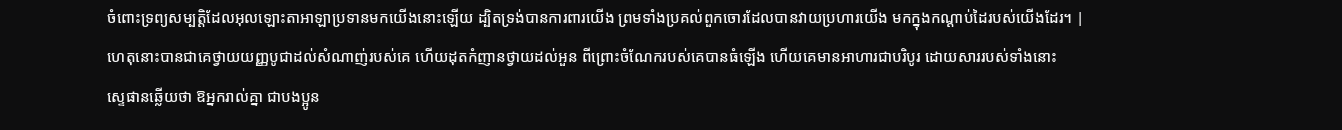ចំពោះទ្រព្យសម្បត្តិដែលអុលឡោះតាអាឡាប្រទានមកយើងនោះឡើយ ដ្បិតទ្រង់បានការពារយើង ព្រមទាំងប្រគល់ពួកចោរដែលបានវាយប្រហារយើង មកក្នុងកណ្តាប់ដៃរបស់យើងដែរ។ |
ហេតុនោះបានជាគេថ្វាយយញ្ញបូជាដល់សំណាញ់របស់គេ ហើយដុតកំញានថ្វាយដល់អួន ពីព្រោះចំណែករបស់គេបានធំឡើង ហើយគេមានអាហារជាបរិបូរ ដោយសាររបស់ទាំងនោះ
ស្ទេផានឆ្លើយថា ឱអ្នករាល់គ្នា ជាបងប្អូន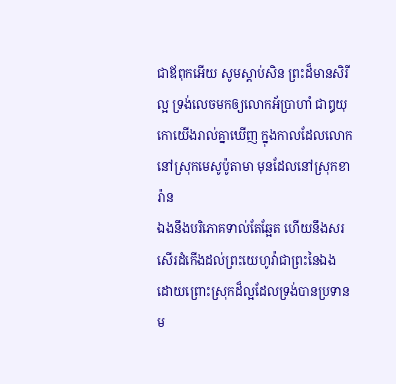ជាឪពុកអើយ សូមស្តាប់សិន ព្រះដ៏មានសិរីល្អ ទ្រង់លេចមកឲ្យលោកអ័ប្រាហាំ ជាឰយុកោយើងរាល់គ្នាឃើញ ក្នុងកាលដែលលោកនៅស្រុកមេសូប៉ូតាមា មុនដែលនៅស្រុកខារ៉ាន
ឯងនឹងបរិភោគទាល់តែឆ្អែត ហើយនឹងសរសើរដំកើងដល់ព្រះយេហូវ៉ាជាព្រះនៃឯង ដោយព្រោះស្រុកដ៏ល្អដែលទ្រង់បានប្រទានម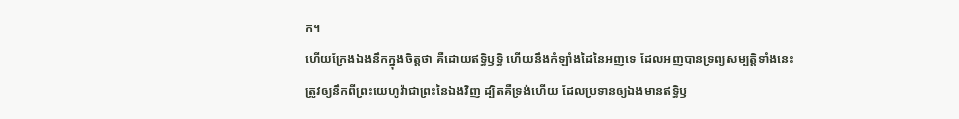ក។
ហើយក្រែងឯងនឹកក្នុងចិត្តថា គឺដោយឥទ្ធិឫទ្ធិ ហើយនឹងកំឡាំងដៃនៃអញទេ ដែលអញបានទ្រព្យសម្បត្តិទាំងនេះ
ត្រូវឲ្យនឹកពីព្រះយេហូវ៉ាជាព្រះនៃឯងវិញ ដ្បិតគឺទ្រង់ហើយ ដែលប្រទានឲ្យឯងមានឥទ្ធិឫ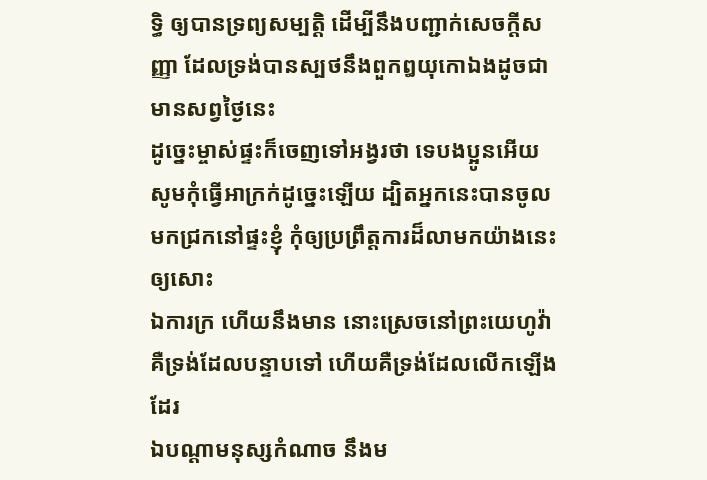ទ្ធិ ឲ្យបានទ្រព្យសម្បត្តិ ដើម្បីនឹងបញ្ជាក់សេចក្ដីសញ្ញា ដែលទ្រង់បានស្បថនឹងពួកឰយុកោឯងដូចជាមានសព្វថ្ងៃនេះ
ដូច្នេះម្ចាស់ផ្ទះក៏ចេញទៅអង្វរថា ទេបងប្អូនអើយ សូមកុំធ្វើអាក្រក់ដូច្នេះឡើយ ដ្បិតអ្នកនេះបានចូលមកជ្រកនៅផ្ទះខ្ញុំ កុំឲ្យប្រព្រឹត្តការដ៏លាមកយ៉ាងនេះឲ្យសោះ
ឯការក្រ ហើយនឹងមាន នោះស្រេចនៅព្រះយេហូវ៉ា គឺទ្រង់ដែលបន្ទាបទៅ ហើយគឺទ្រង់ដែលលើកឡើងដែរ
ឯបណ្តាមនុស្សកំណាច នឹងម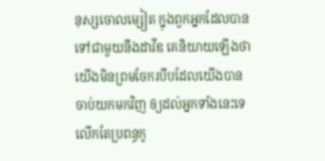នុស្សចោលម្សៀត ក្នុងពួកអ្នកដែលបានទៅជាមួយនឹងដាវីឌ គេនិយាយឡើងថា យើងមិនព្រមចែករបឹបដែលយើងបានចាប់យកមកវិញ ឲ្យដល់អ្នកទាំងនេះទេ លើកតែប្រពន្ធកូ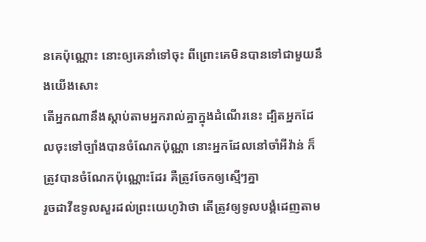នគេប៉ុណ្ណោះ នោះឲ្យគេនាំទៅចុះ ពីព្រោះគេមិនបានទៅជាមួយនឹងយើងសោះ
តើអ្នកណានឹងស្តាប់តាមអ្នករាល់គ្នាក្នុងដំណើរនេះ ដ្បិតអ្នកដែលចុះទៅច្បាំងបានចំណែកប៉ុណ្ណា នោះអ្នកដែលនៅចាំអីវ៉ាន់ ក៏ត្រូវបានចំណែកប៉ុណ្ណោះដែរ គឺត្រូវចែកឲ្យស្មើៗគ្នា
រួចដាវីឌទូលសួរដល់ព្រះយេហូវ៉ាថា តើត្រូវឲ្យទូលបង្គំដេញតាម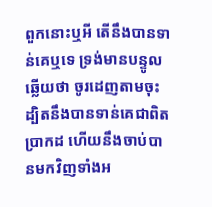ពួកនោះឬអី តើនឹងបានទាន់គេឬទេ ទ្រង់មានបន្ទូលឆ្លើយថា ចូរដេញតាមចុះ ដ្បិតនឹងបានទាន់គេជាពិតប្រាកដ ហើយនឹងចាប់បានមកវិញទាំងអ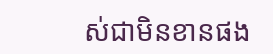ស់ជាមិនខានផង